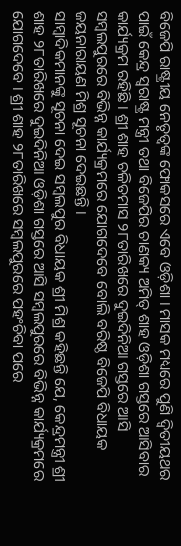ବିଜେପି ରାଷ୍ଟ୍ରୀୟ ନେତୃତ୍ୱଙ୍କ ଫୋକସରେ ଏବେ ଓଡ଼ିଶା । ମାସକ ମଧ୍ୟରେ ପୁଣି ଦ୍ୱିତୀୟଥର ପାଇଁ କେନ୍ଦ୍ର ସ୍ୱରାଷ୍ଟ୍ର ମନ୍ତ୍ରୀ ତଥା ବିଜେପିର ଚାଣକ୍ୟ ଅମିତ୍ ଶାହ ଓଡ଼ିଶା ଗସ୍ତରେ ଆସିବାର କାର୍ଯ୍ୟକ୍ରମ ରହିଛି । ଶ୍ରୀ ଶାହ ଚଳିତମାସ ୨୮ତାରିଖରେ ଦୁଇଦିନିଆ ଗସ୍ତରେ ଆସି ସମ୍ବଲପୁରରେ ବିଭିନ୍ନ କାର୍ଯ୍ୟକ୍ରମରେ ଯୋଗଦେବେ ବୋଲି ବରିଷ୍ଠ ବିଜେପି ବିଧାୟକ ଜୟନାରାୟଣ ମିଶ୍ର ସୂଚନା ଦେଇଛନ୍ତି ।
ସାମ୍ବାଦିକମାନଙ୍କୁ ସୂଚନା ଦେଇ ସମ୍ବଲପୁର ବିଧାୟକ ଶ୍ରୀ ମିଶ୍ର କହିଛନ୍ତି ଯେ, କେନ୍ଦ୍ରମନ୍ତ୍ରୀ ଶ୍ରୀ ଶାହ ୨୮ତାରିଖରେ ଦୁଇଦିନିଆ ଓଡ଼ିଶା ଗସ୍ତରେ ଆସି ସମ୍ବଲପୁରରେ ବିଭିନ୍ନ କାର୍ଯ୍ୟକ୍ରମରେ ଯୋଗଦେବେ । ଶ୍ରୀ ଶାହ ୨୮ତାରିଖରେ ସମ୍ବଲପୁରରେ ପହଂଚିବା ପରେ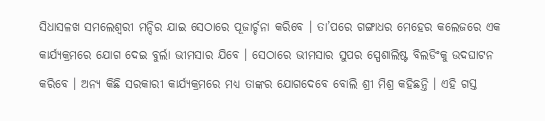ସିଧାସଳଖ ସମଲେଶ୍ୱରୀ ମନ୍ଦିର ଯାଇ ସେଠାରେ ପୂଜାର୍ଚ୍ଚନା କରିବେ । ତା’ପରେ ଗଙ୍ଗାଧର ମେହେର କଲେଜରେ ଏକ କାର୍ଯ୍ୟକ୍ରମରେ ଯୋଗ ଦେଇ ବୁର୍ଲା ଭୀମସାର ଯିବେ । ସେଠାରେ ଭୀମସାର ସୁପର ସ୍ପେଶାଲିଷ୍ଟ ବିଲଡିଂକୁ ଉଦଘାଟନ କରିବେ । ଅନ୍ୟ କିଛି ସରକାରୀ କାର୍ଯ୍ୟକ୍ରମରେ ମଧ୍ୟ ତାଙ୍କର ଯୋଗଦେବେ ବୋଲି ଶ୍ରୀ ମିଶ୍ର କହିଛନ୍ତି । ଏହି ଗସ୍ତ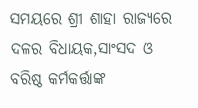ସମୟରେ ଶ୍ରୀ ଶାହା ରାଜ୍ୟରେ ଦଳର ବିଧାୟକ,ସାଂସଦ ଓ ବରିଷ୍ଠ କର୍ମକର୍ତ୍ତାଙ୍କ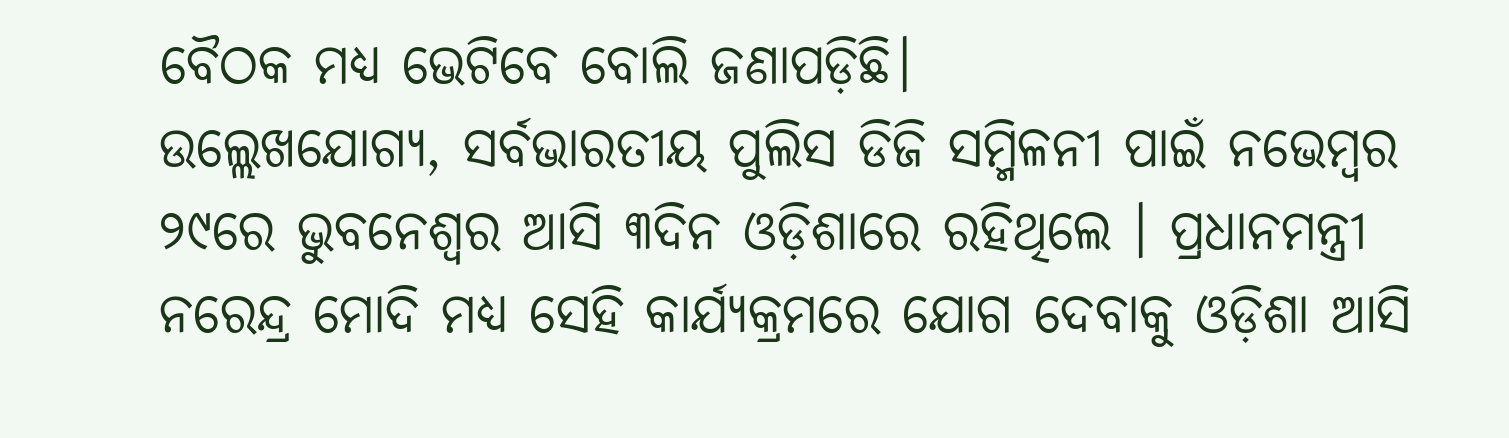ବୈଠକ ମଧ୍ୟ ଭେଟିବେ ବୋଲି ଜଣାପଡ଼ିଛି।
ଉଲ୍ଲେଖଯୋଗ୍ୟ, ସର୍ବଭାରତୀୟ ପୁଲିସ ଡିଜି ସମ୍ମିଳନୀ ପାଇଁ ନଭେମ୍ବର ୨୯ରେ ଭୁବନେଶ୍ୱର ଆସି ୩ଦିନ ଓଡ଼ିଶାରେ ରହିଥିଲେ । ପ୍ରଧାନମନ୍ତ୍ରୀ ନରେନ୍ଦ୍ର ମୋଦି ମଧ୍ୟ ସେହି କାର୍ଯ୍ୟକ୍ରମରେ ଯୋଗ ଦେବାକୁ ଓଡ଼ିଶା ଆସି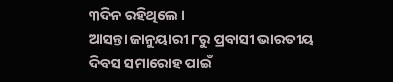୩ଦିନ ରହିଥିଲେ ।
ଆସନ୍ତା ଜାନୁୟାରୀ ୮ରୁ ପ୍ରବାସୀ ଭାରତୀୟ ଦିବସ ସମାରୋହ ପାଇଁ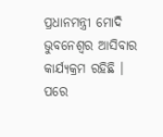ପ୍ରଧାନମନ୍ତ୍ରୀ ମୋଦି ଭୁବନେଶ୍ୱର ଆସିବାର କାର୍ଯ୍ୟକ୍ରମ ରହିଛି । ପରେ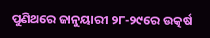ପୁଣିଥରେ ଜାନୁୟାରୀ ୨୮-୨୯ରେ ଉତ୍କର୍ଷ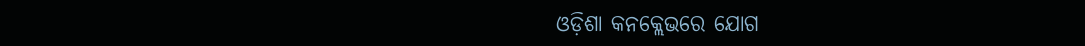ଓଡ଼ିଶା କନକ୍ଲେଭରେ ଯୋଗ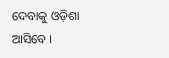ଦେବାକୁ ଓଡ଼ିଶା ଆସିବେ ।